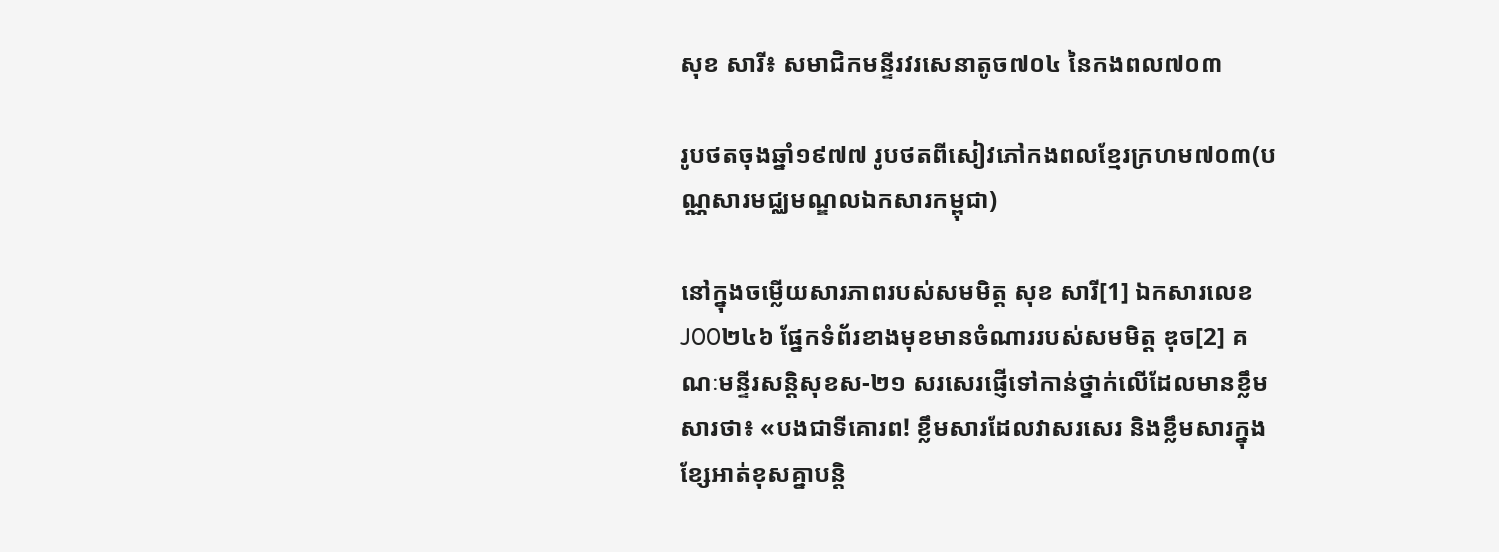សុខ សារី៖ សមាជិកមន្ទីរវរសេនាតូច៧០៤ នៃកងពល៧០៣

រូបថតចុងឆ្នាំ១៩៧៧ រូបថតពីសៀវភៅកងពលខ្មែរក្រហម៧០៣(បណ្ណសារមជ្ឈមណ្ឌលឯកសារកម្ពុជា)

នៅក្នុងចម្លើយសារភាពរបស់សមមិត្ត សុខ សារី[1] ឯកសារលេខJ00២៤៦ ផ្នែកទំព័រខាងមុខមានចំណាររបស់សមមិត្ត ឌុច[2] គណៈមន្ទីរសន្តិសុខស-២១ សរសេរផ្ញើទៅកាន់ថ្នាក់លើដែលមានខ្លឹមសារថា៖ «បងជាទីគោរព! ខ្លឹមសារដែលវាសរសេរ និងខ្លឹមសារក្នុងខ្សែអាត់ខុសគ្នាបន្តិ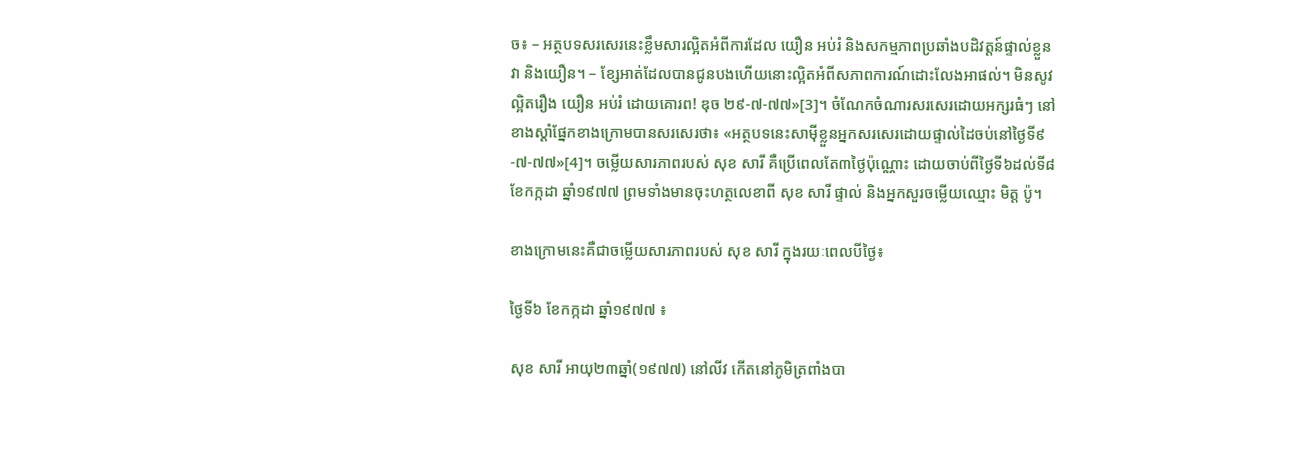ច៖ – អត្ថបទសរសេរនេះខ្លឹមសារល្អិតអំពីការដែល យឿន អប់រំ និងសកម្មភាពប្រឆាំងបដិវត្តន៍ផ្ទាល់ខ្លួនវា និងយឿន។ – ខ្សែអាត់ដែលបានជូនបងហើយនោះល្អិតអំពីសភាពការណ៍ដោះលែងអាផល់។ មិនសូវល្អិតរឿង យឿន អប់រំ ដោយគោរព! ឌុច ២៩-៧-៧៧»[3]។ ចំណែកចំណារសរសេរដោយអក្សរធំៗ នៅខាងស្ដាំផ្នែកខាងក្រោមបានសរសេរថា៖ «អត្ថបទនេះសាម៉ីខ្លួនអ្នកសរសេរដោយផ្ទាល់ដៃចប់នៅថ្ងៃទី៩-៧-៧៧»[4]។ ចម្លើយសារភាពរបស់ សុខ សារី គឺប្រើពេលតែ៣ថ្ងៃប៉ុណ្ណោះ ដោយចាប់ពីថ្ងៃទី៦ដល់ទី៨ ខែកក្កដា ឆ្នាំ១៩៧៧ ព្រមទាំងមានចុះហត្ថលេខាពី សុខ សារី ផ្ទាល់ និងអ្នកសួរចម្លើយឈ្មោះ មិត្ត ប៉ូ។

ខាងក្រោមនេះគឺជាចម្លើយសារភាពរបស់ សុខ សារី ក្នុងរយៈពេលបីថ្ងៃ៖

ថ្ងៃទី៦ ខែកក្កដា ឆ្នាំ១៩៧៧ ៖

សុខ សារី អាយុ២៣ឆ្នាំ(១៩៧៧) នៅលីវ កើតនៅភូមិត្រពាំងបា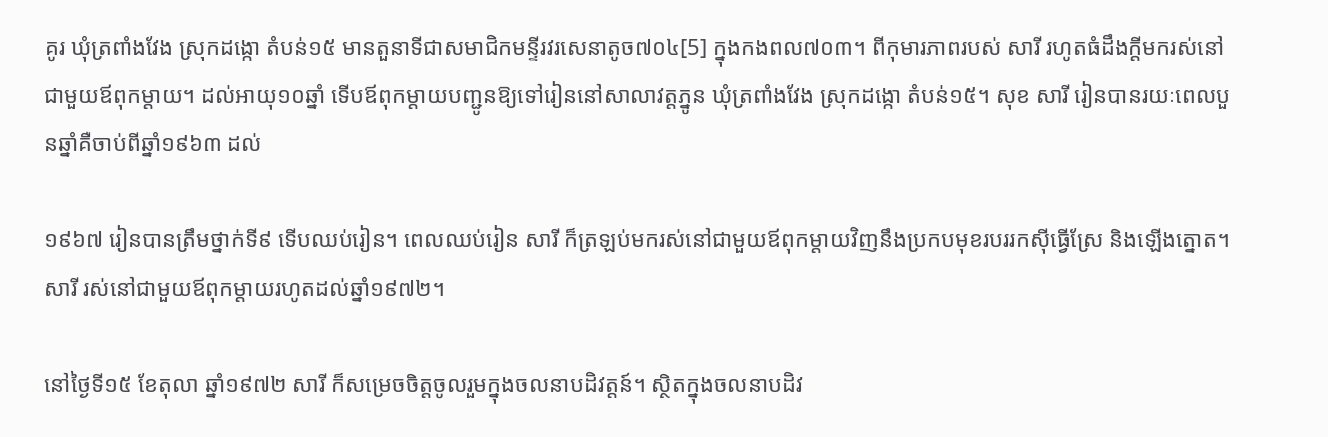គូរ ឃុំត្រពាំងវែង ស្រុកដង្កោ តំបន់១៥ មានតួនាទីជាសមាជិកមន្ទីរវរសេនាតូច៧០៤[5] ក្នុងកងពល៧០៣។ ពីកុមារភាពរបស់ សារី រហូតធំដឹងក្ដីមករស់នៅជាមួយឪពុកម្តាយ។ ដល់អាយុ១០ឆ្នាំ ទើបឪពុកម្តាយបញ្ជូនឱ្យទៅរៀននៅសាលាវត្តភ្នូន ឃុំត្រពាំងវែង ស្រុកដង្កោ តំបន់១៥។ សុខ សារី រៀនបានរយៈពេលបួនឆ្នាំគឺចាប់ពីឆ្នាំ១៩៦៣ ដល់

១៩៦៧ រៀនបានត្រឹមថ្នាក់ទី៩ ទើបឈប់រៀន។ ពេលឈប់រៀន សារី ក៏ត្រឡប់មករស់នៅជាមួយឪពុកម្តាយវិញនឹងប្រកបមុខរបររកស៊ីធ្វើស្រែ និងឡើងត្នោត។ សារី រស់នៅជាមួយឪពុកម្តាយរហូតដល់ឆ្នាំ១៩៧២។

នៅថ្ងៃទី១៥ ខែតុលា ឆ្នាំ១៩៧២ សារី ក៏សម្រេចចិត្តចូលរួមក្នុងចលនាបដិវត្តន៍។ ស្ថិតក្នុងចលនាបដិវ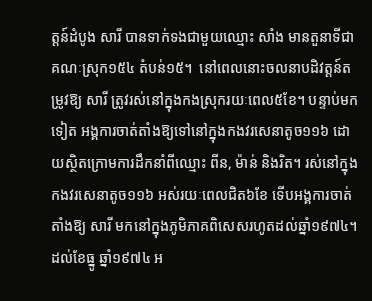ត្តន៍ដំបូង សារី បានទាក់ទងជាមួយឈ្មោះ សាំង មានតួនាទីជាគណៈស្រុក១៥៤ តំបន់១៥។  នៅពេលនោះចលនាបដិវត្តន៍តម្រូវឱ្យ សារី ត្រូវរស់នៅក្នុងកងស្រុករយៈពេល៥ខែ។ បន្ទាប់មកទៀត អង្គការចាត់តាំងឱ្យទៅនៅក្នុងកងវរសេនាតូច១១៦ ដោយស្ថិតក្រោមការដឹកនាំពីឈ្មោះ ពីន, ម៉ាន់ និងរិត។ រស់នៅក្នុងកងវរសេនាតូច១១៦ អស់រយៈពេលជិត៦ខែ ទើបអង្គការចាត់តាំងឱ្យ សារី មកនៅក្នុងភូមិភាគពិសេសរហូតដល់ឆ្នាំ១៩៧៤។ ដល់ខែធ្នូ ឆ្នាំ១៩៧៤ អ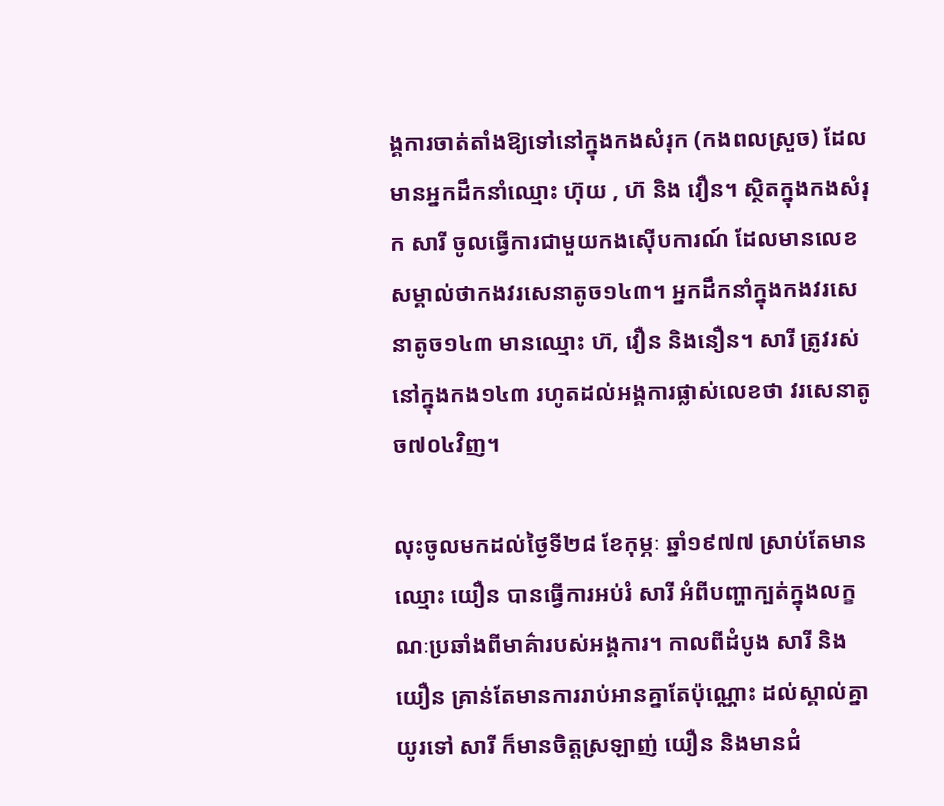ង្គការចាត់តាំងឱ្យទៅនៅក្នុងកងសំរុក (កងពលស្រួច) ដែលមានអ្នកដឹកនាំឈ្មោះ ហ៊ុយ , ហ៊ និង វឿន។ ស្ថិតក្នុងកងសំរុក សារី ចូលធ្វើការជាមួយកងស៊ើបការណ៍ ដែលមានលេខសម្គាល់ថាកងវរសេនាតូច១៤៣។ អ្នកដឹកនាំក្នុងកងវរសេនាតូច១៤៣ មានឈ្មោះ ហ៊, វឿន និងនឿន។ សារី ត្រូវរស់នៅក្នុងកង១៤៣ រហូតដល់អង្គការផ្លាស់លេខថា វរសេនាតូច៧០៤វិញ។

លុះចូលមកដល់ថ្ងៃទី២៨ ខែកុម្ភៈ ឆ្នាំ១៩៧៧ ស្រាប់តែមានឈ្មោះ យឿន បានធ្វើការអប់រំ សារី អំពីបញ្ហាក្បត់ក្នុងលក្ខណៈប្រឆាំងពីមាគ៌ារបស់អង្គការ។ កាលពីដំបូង សារី និង យឿន គ្រាន់តែមានការរាប់អានគ្នាតែប៉ុណ្ណោះ ដល់ស្គាល់គ្នាយូរទៅ សារី ក៏មានចិត្តស្រឡាញ់ យឿន និងមានជំ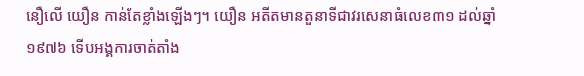នឿលើ យឿន កាន់តែខ្លាំងឡើងៗ។ យឿន អតីតមានតួនាទីជាវរសេនាធំលេខ៣១ ដល់ឆ្នាំ១៩៧៦ ទើបអង្គការចាត់តាំង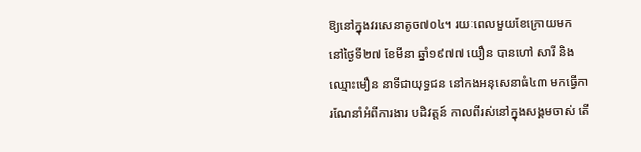ឱ្យនៅក្នុងវរសេនាតូច៧០៤។ រយៈពេលមួយខែក្រោយមក នៅថ្ងៃទី២៧ ខែមីនា ឆ្នាំ១៩៧៧ យឿន បានហៅ សារី និងឈ្មោះមឿន នាទីជាយុទ្ធជន នៅកងអនុសេនាធំ៤៣ មកធ្វើការណែនាំអំពីការងារ បដិវត្តន៍ កាលពីរស់នៅក្នុងសង្គមចាស់ តើ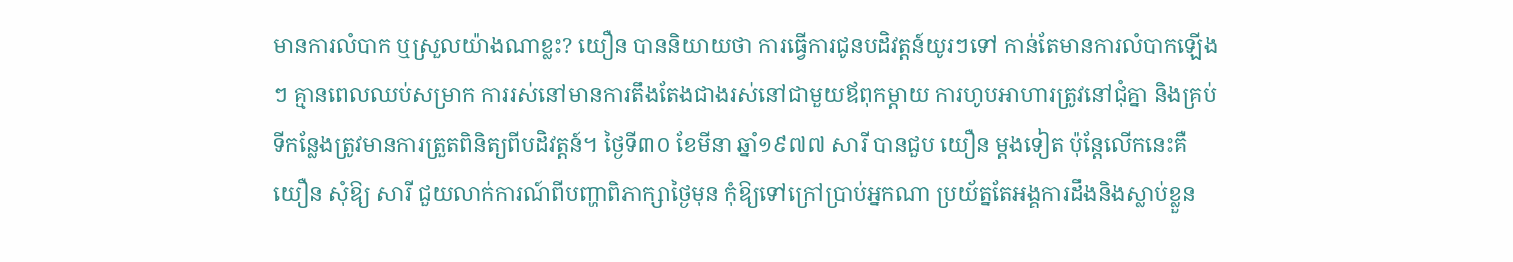មានការលំបាក ឬស្រួលយ៉ាងណាខ្លះ? យឿន បាននិយាយថា ការធ្វើការជូនបដិវត្តន៍យូរៗទៅ កាន់តែមានការលំបាកឡើងៗ គ្មានពេលឈប់សម្រាក ការរស់នៅមានការតឹងតែងជាងរស់នៅជាមួយឪពុកម្តាយ ការហូបអាហារត្រូវនៅជុំគ្នា និងគ្រប់ទីកន្លែងត្រូវមានការត្រួតពិនិត្យពីបដិវត្តន៍។ ថ្ងៃទី៣០ ខែមីនា ឆ្នាំ១៩៧៧ សារី បានជួប យឿន ម្ដងទៀត ប៉ុន្ដែលើកនេះគឺ យឿន សុំឱ្យ សារី ជួយលាក់ការណ៍ពីបញ្ហាពិភាក្សាថ្ងៃមុន កុំឱ្យទៅក្រៅប្រាប់អ្នកណា ប្រយ័ត្នតែអង្គការដឹងនិងស្លាប់ខ្លួន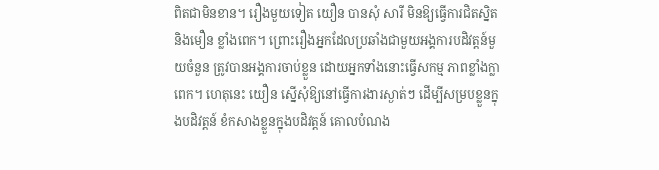ពិតជាមិនខាន។ រឿងមួយទៀត យឿន បានសុំ សារី មិនឱ្យធ្វើការជិតសិ្នត និងមឿន ខ្លាំងពេក។ ព្រោះរឿងអ្នកដែលប្រឆាំងជាមួយអង្គការបដិវត្តន៍មួយចំនួន ត្រូវបានអង្គការចាប់ខ្លួន ដោយអ្នកទាំងនោះធ្វើសកម្ម ភាពខ្លាំងក្លាពេក។ ហេតុនេះ យឿន ស្នើសុំឱ្យនៅធ្វើការងារស្ងាត់ៗ ដើម្បីសម្របខ្លួនក្នុងបដិវត្តន៍ ខំកសាងខ្លួនក្នុងបដិវត្តន៍ គោលបំណង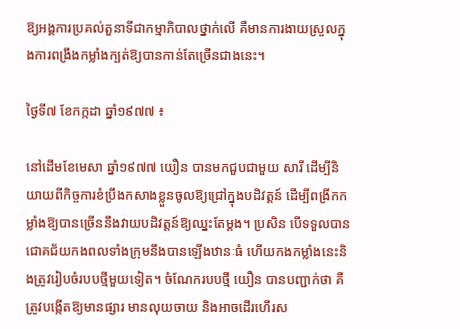ឱ្យអង្គការប្រគល់តួនាទីជាកម្មាភិបាលថ្នាក់លើ គឺមានការងាយស្រួលក្នុងការពង្រឹងកម្លាំងក្បត់ឱ្យបានកាន់តែច្រើនជាងនេះ។

ថ្ងៃទី៧ ខែកក្កដា ឆ្នាំ១៩៧៧ ៖

នៅដើមខែមេសា ឆ្នាំ១៩៧៧ យឿន បានមកជួបជាមួយ សារី ដើម្បីនិយាយពីកិច្ចការខំប្រឹងកសាងខ្លួនចូលឱ្យជ្រៅក្នុងបដិវត្តន៍ ដើម្បីពង្រីកកម្លាំងឱ្យបានច្រើននឹងវាយបដិវត្តន៍ឱ្យឈ្នះតែម្ដង។ ប្រសិន បើទទួលបានជោគជ័យកងពលទាំងក្រុមនឹងបានឡើងឋានៈធំ ហើយកងកម្លាំងនេះនិងត្រូវរៀបចំរបបថ្មីមួយទៀត។ ចំណែករបបថ្មី យឿន បានបញ្ជាក់ថា គឺត្រូវបង្កើតឱ្យមានផ្សារ មានលុយចាយ និងអាចដើរហើរស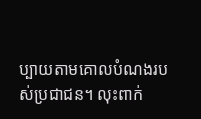ប្បាយតាមគោលបំណងរបស់ប្រជាជន។ លុះពាក់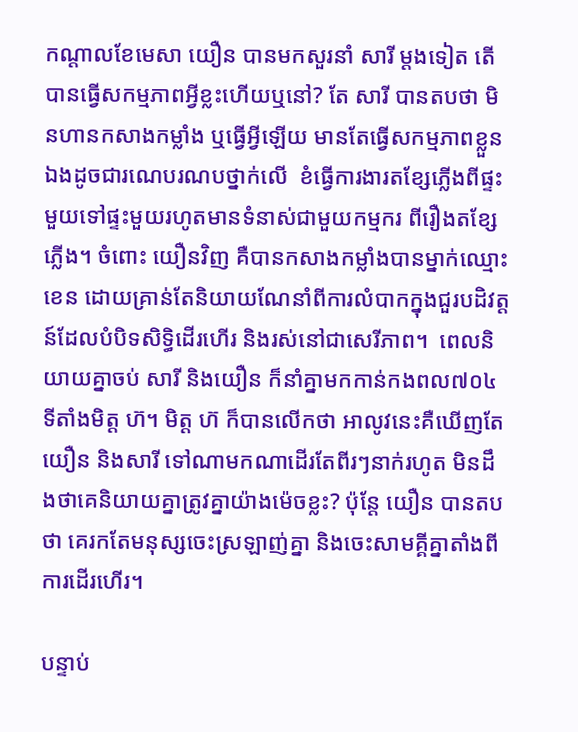កណ្ដាលខែមេសា យឿន បានមកសួរនាំ សារី ម្ដងទៀត តើបានធ្វើសកម្មភាពអ្វីខ្លះហើយឬនៅ? តែ សារី បានតបថា មិនហានកសាងកម្លាំង ឬធ្វើអ្វីឡើយ មានតែធ្វើសកម្មភាពខ្លួនឯងដូចជារណេបរណបថ្នាក់លើ  ខំធ្វើការងារតខ្សែភ្លើងពីផ្ទះមួយទៅផ្ទះមួយរហូតមានទំនាស់ជាមួយកម្មករ ពីរឿងតខ្សែភ្លើង។ ចំពោះ យឿនវិញ គឺបានកសាងកម្លាំងបានម្នាក់ឈ្មោះ ខេន ដោយគ្រាន់តែនិយាយណែនាំពីការលំបាកក្នុងជួរបដិវត្តន៍ដែលបំបិទសិទ្ធិដើរហើរ និងរស់នៅជាសេរីភាព។  ពេលនិយាយគ្នាចប់ សារី និងយឿន ក៏នាំគ្នាមកកាន់កងពល៧០៤ ទីតាំងមិត្ត ហ៊។ មិត្ត ហ៊ ក៏បានលើកថា អាលូវនេះគឺឃើញតែ យឿន និងសារី ទៅណាមកណាដើរតែពីរៗនាក់រហូត មិនដឹងថាគេនិយាយគ្នាត្រូវគ្នាយ៉ាងម៉េចខ្លះ? ប៉ុន្ដែ យឿន បានតបថា គេរកតែមនុស្សចេះស្រឡាញ់គ្នា និងចេះសាមគ្គីគ្នាតាំងពីការដើរហើរ។

បន្ទាប់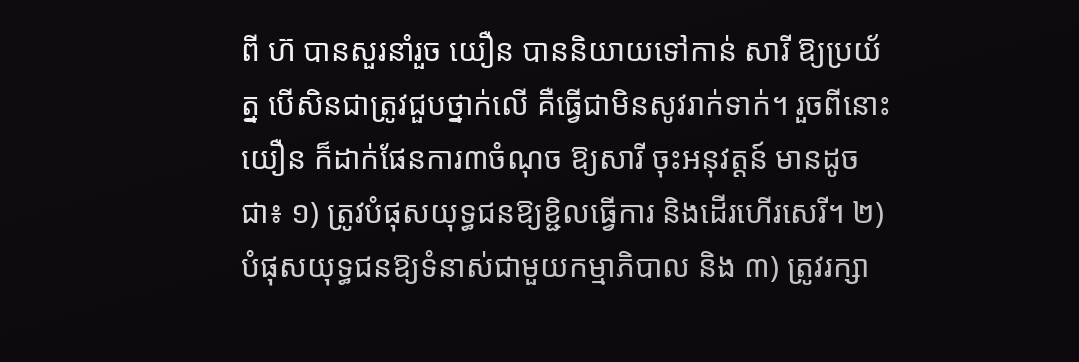ពី ហ៊ បានសួរនាំរួច យឿន បាននិយាយទៅកាន់ សារី ឱ្យប្រយ័ត្ន បើសិនជាត្រូវជួបថ្នាក់លើ គឺធ្វើជាមិនសូវរាក់ទាក់។ រួចពីនោះ យឿន ក៏ដាក់ផែនការ៣ចំណុច ឱ្យសារី ចុះអនុវត្តន៍ មានដូចជា៖ ១) ត្រូវបំផុសយុទ្ធជនឱ្យខ្ជិលធ្វើការ និងដើរហើរសេរី។ ២) បំផុសយុទ្ធជនឱ្យទំនាស់ជាមួយកម្មាភិបាល និង ៣) ត្រូវរក្សា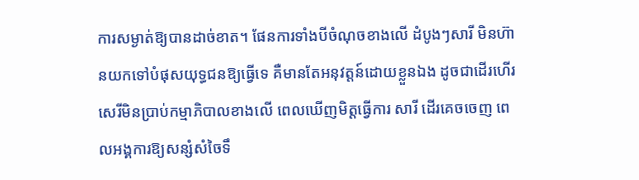ការសម្ងាត់ឱ្យបានដាច់ខាត។ ផែនការទាំងបីចំណុចខាងលើ ដំបូងៗសារី មិនហ៊ានយកទៅបំផុសយុទ្ធជនឱ្យធ្វើទេ គឺមានតែអនុវត្តន៍ដោយខ្លួនឯង ដូចជាដើរហើរសេរីមិនប្រាប់កម្មាភិបាលខាងលើ ពេលឃើញមិត្តធ្វើការ សារី ដើរគេចចេញ ពេលអង្គការឱ្យសន្សំសំចៃទឹ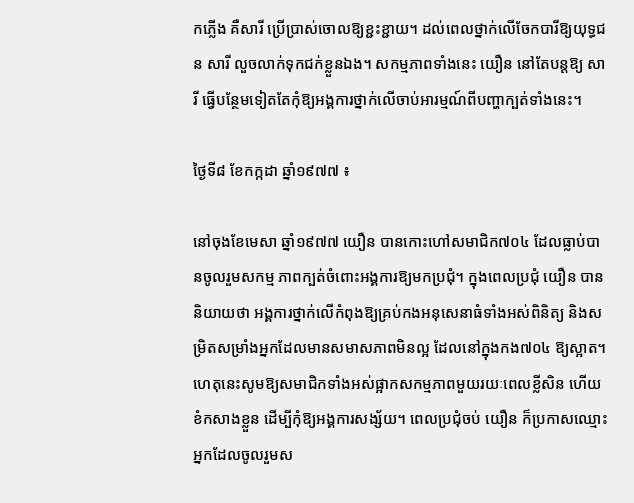កភ្លើង គឺសារី ប្រើប្រាស់ចោលឱ្យខ្ជះខ្ជាយ។ ដល់ពេលថ្នាក់លើចែកបារីឱ្យយុទ្ធជន សារី លួចលាក់ទុកជក់ខ្លួនឯង។ សកម្មភាពទាំងនេះ យឿន នៅតែបន្តឱ្យ សារី ធ្វើបន្ថែមទៀតតែកុំឱ្យអង្គការថ្នាក់លើចាប់អារម្មណ៍ពីបញ្ហាក្បត់ទាំងនេះ។

ថ្ងៃទី៨ ខែកក្កដា ឆ្នាំ១៩៧៧ ៖

នៅចុងខែមេសា ឆ្នាំ១៩៧៧ យឿន បានកោះហៅសមាជិក៧០៤ ដែលធ្លាប់បានចូលរួមសកម្ម ភាពក្បត់ចំពោះអង្គការឱ្យមកប្រជុំ។ ក្នុងពេលប្រជុំ យឿន បាននិយាយថា អង្គការថ្នាក់លើកំពុងឱ្យគ្រប់កងអនុសេនាធំទាំងអស់ពិនិត្យ និងសម្រិតសម្រាំងអ្នកដែលមានសមាសភាពមិនល្អ ដែលនៅក្នុងកង៧០៤ ឱ្យស្អាត។ ហេតុនេះសូមឱ្យសមាជិកទាំងអស់ផ្អាកសកម្មភាពមួយរយៈពេលខ្លីសិន ហើយខំកសាងខ្លួន ដើម្បីកុំឱ្យអង្គការសង្ស័យ។ ពេលប្រជុំចប់ យឿន ក៏ប្រកាសឈ្មោះអ្នកដែលចូលរួមស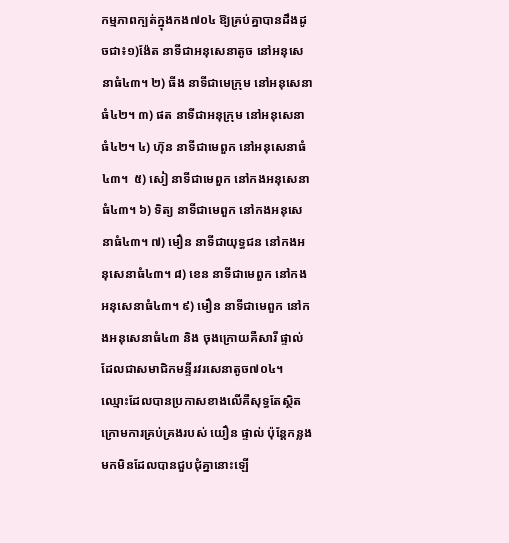កម្មភាពក្បត់ក្នុងកង៧០៤ ឱ្យគ្រប់គ្នាបានដឹងដូចជា៖១)ង៉ែត នាទីជាអនុសេនាតូច នៅអនុសេនាធំ៤៣។ ២) ធីង នាទីជាមេក្រុម នៅអនុសេនាធំ៤២។ ៣) ផត នាទីជាអនុក្រុម នៅអនុសេនាធំ៤២។ ៤) ហ៊ុន នាទីជាមេពួក នៅអនុសេនាធំ៤៣។  ៥) សៀ នាទីជាមេពួក នៅកងអនុសេនាធំ៤៣។ ៦) ទិត្យ នាទីជាមេពួក នៅកងអនុសេនាធំ៤៣។ ៧) មឿន នាទីជាយុទ្ធជន នៅកងអនុសេនាធំ៤៣។ ៨) ខេន នាទីជាមេពួក នៅកងអនុសេនាធំ៤៣។ ៩) មឿន នាទីជាមេពួក នៅកងអនុសេនាធំ៤៣ និង ចុងក្រោយគឺសារី ផ្ទាល់ ដែលជាសមាជិកមន្ទីរវរសេនាតូច៧០៤។ ឈ្មោះដែលបានប្រកាសខាងលើគឺសុទ្ធតែស្ថិតក្រោមការគ្រប់គ្រងរបស់ យឿន ផ្ទាល់ ប៉ុន្ដែកន្លងមកមិនដែលបានជួបជុំគ្នានោះឡើ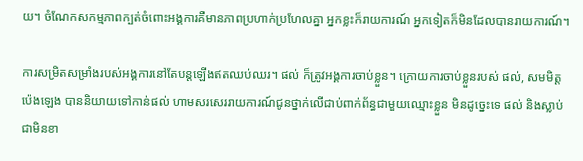យ។ ចំណែកសកម្មភាពក្បត់ចំពោះអង្គការគឺមានភាពប្រហាក់ប្រហែលគ្នា អ្នកខ្លះក៏រាយការណ៍ អ្នកទៀតក៏មិនដែលបានរាយការណ៍។

ការសម្រិតសម្រាំងរបស់អង្គការនៅតែបន្តឡើងឥតឈប់ឈរ។ ផល់ ក៏ត្រូវអង្គការចាប់ខ្លួន។ ក្រោយការចាប់ខ្លួនរបស់ ផល់, សមមិត្តប៉េងឡេង បាននិយាយទៅកាន់ផល់ ហាមសរសេររាយការណ៍ជូនថ្នាក់លើជាប់ពាក់ព័ន្ធជាមួយឈ្មោះខ្លួន មិនដូច្នេះទេ ផល់ និងស្លាប់ជាមិនខា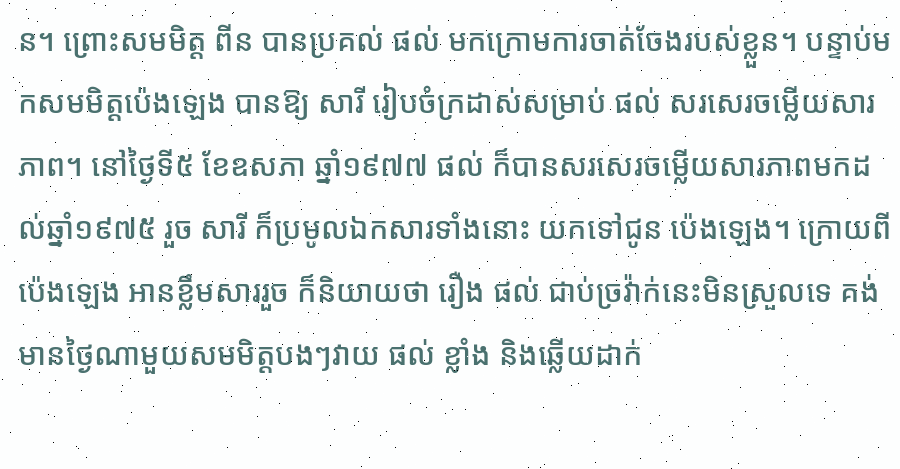ន។ ព្រោះសមមិត្ត ពីន បានប្រគល់ ផល់ មកក្រោមការចាត់ចែងរបស់ខ្លួន។ បន្ទាប់មកសមមិត្តប៉េងឡេង បានឱ្យ សារី រៀបចំក្រដាស់សម្រាប់ ផល់ សរសេរចម្លើយសារភាព។ នៅថ្ងៃទី៥ ខែឧសភា ឆ្នាំ១៩៧៧ ផល់ ក៏បានសរសេរចម្លើយសារភាពមកដល់ឆ្នាំ១៩៧៥ រួច សារី ក៏ប្រមូលឯកសារទាំងនោះ យកទៅជូន ប៉េងឡេង។ ក្រោយពី ប៉េងឡេង អានខ្លឹមសាររួច ក៏និយាយថា រឿង ផល់ ជាប់ច្រវ៉ាក់នេះមិនស្រួលទេ គង់មានថ្ងៃណាមួយសមមិត្តបងៗវាយ ផល់ ខ្លាំង និងឆ្លើយដាក់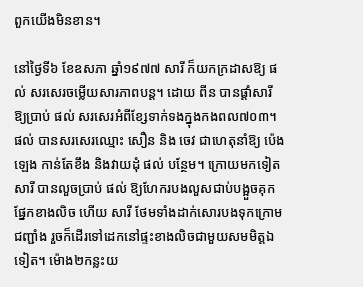ពួកយើងមិនខាន។

នៅថ្ងៃទី៦ ខែឧសភា ឆ្នាំ១៩៧៧ សារី ក៏យកក្រដាសឱ្យ ផល់ សរសេរចម្លើយសារភាពបន្ត។ ដោយ ពីន បានផ្ដាំសារី ឱ្យប្រាប់ ផល់ សរសេរអំពីខែ្សទាក់ទងក្នុងកងពល៧០៣។ ផល់ បានសរសេរឈ្មោះ សឿន និង ចេវ ជាហេតុនាំឱ្យ ប៉េងឡេង កាន់តែខឹង និងវាយដុំ ផល់ បន្ថែម។ ក្រោយមកទៀត សារី បានលួចប្រាប់ ផល់ ឱ្យហែករបងលួសជាប់បង្អួចគុកផ្នែកខាងលិច ហើយ សារី ថែមទាំងដាក់សោរបងទុកក្រោមជញ្ជាំង រួចក៏ដើរទៅដេកនៅផ្ទះខាងលិចជាមួយសមមិត្តឯទៀត។ ម៉ោង២កន្លះយ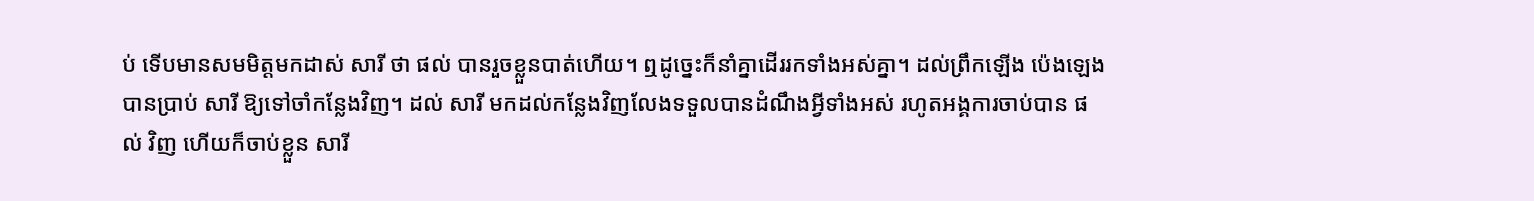ប់ ទើបមានសមមិត្តមកដាស់ សារី ថា ផល់ បានរួចខ្លួនបាត់ហើយ។ ឮដូច្នេះក៏នាំគ្នាដើររកទាំងអស់គ្នា។ ដល់ព្រឹកឡើង ប៉េងឡេង បានប្រាប់ សារី ឱ្យទៅចាំកន្លែងវិញ។ ដល់ សារី មកដល់កន្លែងវិញលែងទទួលបានដំណឹងអ្វីទាំងអស់ រហូតអង្គការចាប់បាន ផល់ វិញ ហើយក៏ចាប់ខ្លួន សារី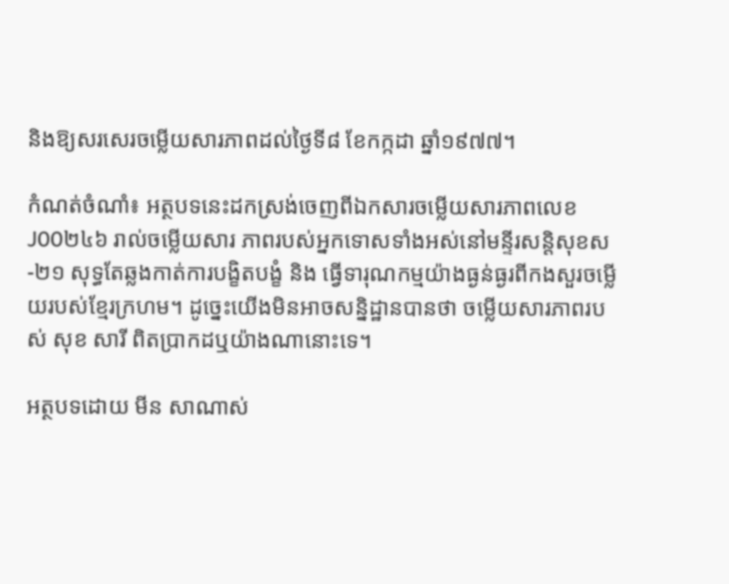និងឱ្យសរសេរចម្លើយសារភាពដល់ថ្ងៃទី៨ ខែកក្កដា ឆ្នាំ១៩៧៧។

កំណត់ចំណាំ៖ អត្ថបទនេះដកស្រង់ចេញពីឯកសារចម្លើយសារភាពលេខ J00២៤៦ រាល់ចម្លើយសារ ភាពរបស់អ្នកទោសទាំងអស់នៅមន្ទីរសន្តិសុខស-២១ សុទ្ធតែឆ្លងកាត់ការបង្ខិតបង្ខំ និង ធ្វើទារុណកម្មយ៉ាងធ្ងន់ធ្ងរពីកងសួរចម្លើយរបស់ខ្មែរក្រហម។ ដូច្នេះយើងមិនអាចសន្និដ្ឋានបានថា ចម្លើយសារភាពរបស់ សុខ សារី ពិតប្រាកដឬយ៉ាងណានោះទេ។

អត្ថបទដោយ មីន សាណាស់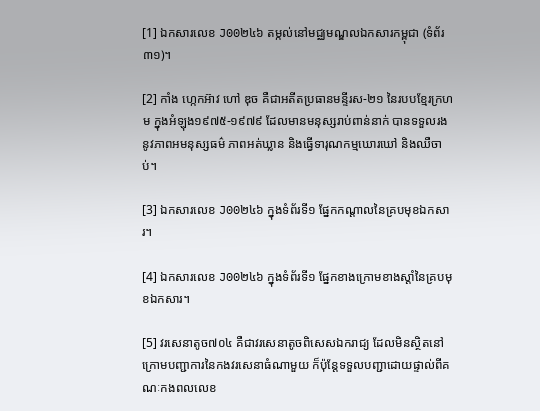[1] ឯកសារលេខ J00២៤៦ តម្កល់នៅមជ្ឈមណ្ឌលឯកសារកម្ពុជា (ទំព័រ៣១)។

[2] កាំង ហ្កេកអ៊ាវ ហៅ ឌុច គឺជាអតីតប្រធានមន្ទីរស-២១ នៃរបបខ្មែរក្រហម ក្នុងអំឡុង១៩៧៥-១៩៧៩ ដែលមានមនុស្សរាប់ពាន់នាក់ បានទទួលរងនូវភាពអមនុស្សធម៌ ភាពអត់ឃ្លាន និងធ្វើទារុណកម្មឃោរឃៅ និងឈឺចាប់។

[3] ឯកសារលេខ J00២៤៦ ក្នុងទំព័រទី១ ផ្នែកកណ្ដាលនៃគ្របមុខឯកសារ។

[4] ឯកសារលេខ J00២៤៦ ក្នុងទំព័រទី១ ផ្នែកខាងក្រោមខាងស្ដាំនៃគ្របមុខឯកសារ។

[5] វរសេនាតូច៧០៤ គឺជាវរសេនាតូចពិសេសឯករាជ្យ ដែលមិនស្ថិតនៅក្រោមបញ្ជាការនៃកងវរសេនាធំណាមួយ ក៏ប៉ុន្ដែទទួលបញ្ជាដោយផ្ទាល់ពីគណៈកងពលលេខ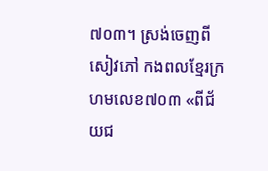៧០៣។ ស្រង់ចេញពីសៀវភៅ កងពលខ្មែរក្រហមលេខ៧០៣ «ពីជ័យជ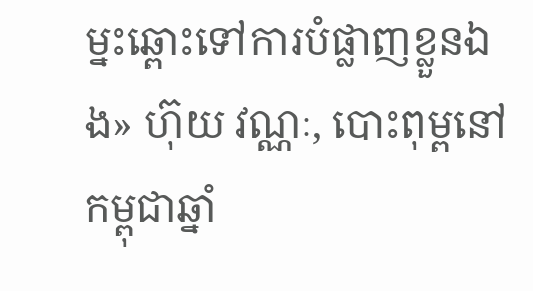ម្នះឆ្ពោះទៅការបំផ្លាញខ្លួនឯង» ហ៊ុយ វណ្ណៈ, បោះពុម្ពនៅកម្ពុជាឆ្នាំ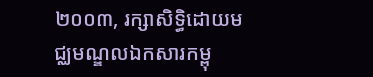២០០៣, រក្សាសិទ្ធិដោយមជ្ឈមណ្ឌលឯកសារកម្ពុ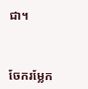ជា។



ចែករម្លែក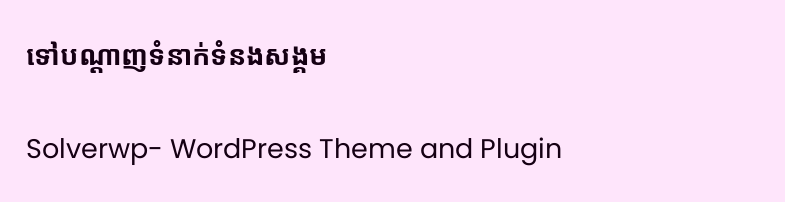ទៅបណ្តាញទំនាក់ទំនងសង្គម

Solverwp- WordPress Theme and Plugin